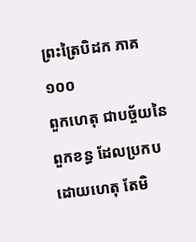ព្រះត្រៃបិដក ភាគ ១០០
ពួកហេតុ ជាបច្ច័យនៃពួកខន្ធ ដែលប្រកបដោយហេតុ តែមិ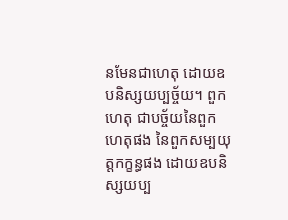នមែនជាហេតុ ដោយឧបនិស្សយប្បច្ច័យ។ ពួកហេតុ ជាបច្ច័យនៃពួកហេតុផង នៃពួកសម្បយុត្តកក្ខន្ធផង ដោយឧបនិស្សយប្ប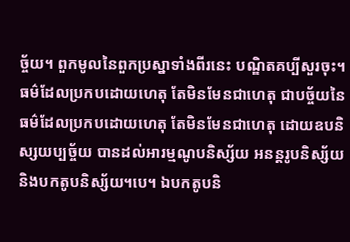ច្ច័យ។ ពួកមូលនៃពួកប្រស្នាទាំងពីរនេះ បណ្ឌិតគប្បីសួរចុះ។ ធម៌ដែលប្រកបដោយហេតុ តែមិនមែនជាហេតុ ជាបច្ច័យនៃធម៌ដែលប្រកបដោយហេតុ តែមិនមែនជាហេតុ ដោយឧបនិស្សយប្បច្ច័យ បានដល់អារម្មណូបនិស្ស័យ អនន្តរូបនិស្ស័យ និងបកតូបនិស្ស័យ។បេ។ ឯបកតូបនិ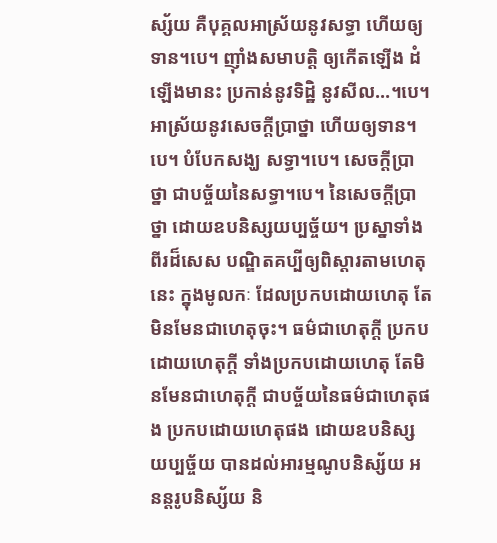ស្ស័យ គឺបុគ្គលអាស្រ័យនូវសទ្ធា ហើយឲ្យទាន។បេ។ ញ៉ាំងសមាបត្តិ ឲ្យកើតឡើង ដំឡើងមានះ ប្រកាន់នូវទិដ្ឋិ នូវសីល…។បេ។ អាស្រ័យនូវសេចក្តីប្រាថ្នា ហើយឲ្យទាន។បេ។ បំបែកសង្ឃ សទ្ធា។បេ។ សេចក្តីប្រាថ្នា ជាបច្ច័យនៃសទ្ធា។បេ។ នៃសេចក្តីប្រាថ្នា ដោយឧបនិស្សយប្បច្ច័យ។ ប្រស្នាទាំងពីរដ៏សេស បណ្ឌិតគប្បីឲ្យពិស្តារតាមហេតុនេះ ក្នុងមូលកៈ ដែលប្រកបដោយហេតុ តែមិនមែនជាហេតុចុះ។ ធម៌ជាហេតុក្តី ប្រកបដោយហេតុក្តី ទាំងប្រកបដោយហេតុ តែមិនមែនជាហេតុក្តី ជាបច្ច័យនៃធម៌ជាហេតុផង ប្រកបដោយហេតុផង ដោយឧបនិស្សយប្បច្ច័យ បានដល់អារម្មណូបនិស្ស័យ អនន្តរូបនិស្ស័យ និ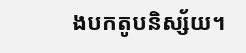ងបកតូបនិស្ស័យ។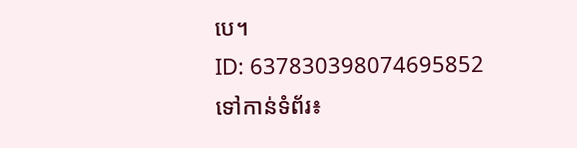បេ។
ID: 637830398074695852
ទៅកាន់ទំព័រ៖